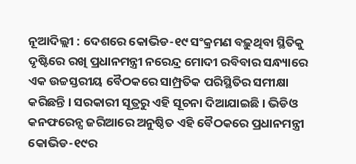ନୂଆଦିଲ୍ଲୀ : ଦେଶରେ କୋଭିଡ-୧୯ ସଂକ୍ରମଣ ବଢ଼ୁଥିବା ସ୍ଥିତିକୁ ଦୃଷ୍ଟିରେ ରଖି ପ୍ରଧାନମନ୍ତ୍ରୀ ନରେନ୍ଦ୍ର ମୋଦୀ ରବିବାର ସନ୍ଧ୍ୟାରେ ଏକ ଉଚ୍ଚସ୍ତରୀୟ ବୈଠକରେ ସାମ୍ପ୍ରତିକ ପରିସ୍ଥିତିର ସମୀକ୍ଷା କରିଛନ୍ତି । ସରକାରୀ ସୂତ୍ରରୁ ଏହି ସୂଚନା ଦିଆଯାଇଛି । ଭିଡିଓ କନଫରେନ୍ସ ଜରିଆରେ ଅନୁଷ୍ଠିତ ଏହି ବୈଠକରେ ପ୍ରଧାନମନ୍ତ୍ରୀ କୋଭିଡ-୧୯ର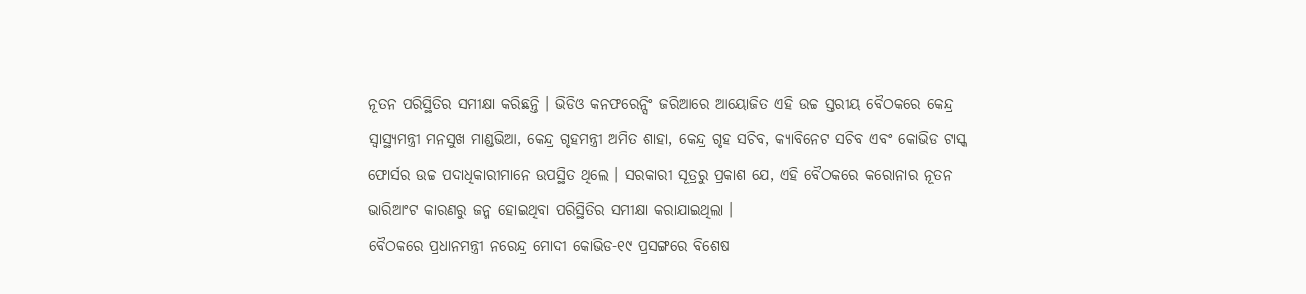ନୂତନ ପରିସ୍ଥିତିର ସମୀକ୍ଷା କରିଛନ୍ତି । ଭିଡିଓ କନଫରେନ୍ସିଂ ଜରିଆରେ ଆୟୋଜିତ ଏହି ଉଚ୍ଚ ସ୍ତରୀୟ ବୈଠକରେ କେନ୍ଦ୍ର ସ୍ୱାସ୍ଥ୍ୟମନ୍ତ୍ରୀ ମନସୁଖ ମାଣ୍ଡଭିଆ, କେନ୍ଦ୍ର ଗୃହମନ୍ତ୍ରୀ ଅମିତ ଶାହା, କେନ୍ଦ୍ର ଗୃହ ସଚିବ, କ୍ୟାବିନେଟ ସଚିବ ଏବଂ କୋଭିଡ ଟାସ୍କ ଫୋର୍ସର ଉଚ୍ଚ ପଦାଧିକାରୀମାନେ ଉପସ୍ଥିତ ଥିଲେ । ସରକାରୀ ସୂତ୍ରରୁ ପ୍ରକାଶ ଯେ, ଏହି ବୈଠକରେ କରୋନାର ନୂତନ ଭାରିଆଂଟ କାରଣରୁ ଜନ୍ମ ହୋଇଥିବା ପରିସ୍ଥିତିର ସମୀକ୍ଷା କରାଯାଇଥିଲା ।
ବୈଠକରେ ପ୍ରଧାନମନ୍ତ୍ରୀ ନରେନ୍ଦ୍ର ମୋଦୀ କୋଭିଡ-୧୯ ପ୍ରସଙ୍ଗରେ ବିଶେଷ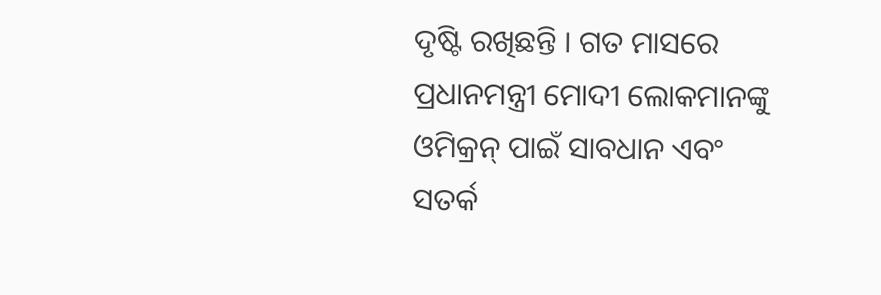ଦୃଷ୍ଟି ରଖିଛନ୍ତି । ଗତ ମାସରେ ପ୍ରଧାନମନ୍ତ୍ରୀ ମୋଦୀ ଲୋକମାନଙ୍କୁ ଓମିକ୍ରନ୍ ପାଇଁ ସାବଧାନ ଏବଂ ସତର୍କ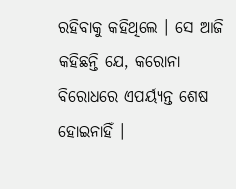ରହିବାକୁ କହିଥିଲେ । ସେ ଆଜି କହିଛନ୍ତି ଯେ, କରୋନା ବିରୋଧରେ ଏପର୍ୟ୍ୟନ୍ତ ଶେଷ ହୋଇନାହିଁ ।